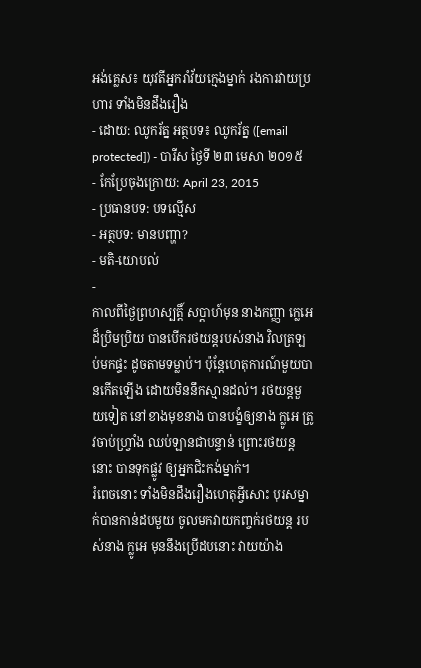អង់គ្លេស៖ យុវតីអ្នករាំវ័យក្មេងម្នាក់ រងការវាយប្រហារ ទាំងមិនដឹងរឿង
- ដោយ: ឈូករ័ត្ន អត្ថបទ៖ ឈូករ័ត្ន ([email protected]) - បារីស ថ្ងៃទី ២៣ មេសា ២០១៥
- កែប្រែចុងក្រោយ: April 23, 2015
- ប្រធានបទ: បទល្មើស
- អត្ថបទ: មានបញ្ហា?
- មតិ-យោបល់
-
កាលពីថ្ងៃព្រហស្បត្តិ៍ សប្ដាហ៍មុន នាងកញ្ញា ក្លេអេ ដ៏ប្រិមប្រិយ បានបើករថយន្ដរបស់នាង វិលត្រឡប់មកផ្ទះ ដូចតាមទម្លាប់។ ប៉ុន្តែហេតុការណ៍មួយបានកើតឡើង ដោយមិននឹកស្មានដល់។ រថយន្ដមួយទៀត នៅខាងមុខនាង បានបង្ខំឲ្យនាង ក្លូអេ ត្រូវចាប់ហ្វ្រាំង ឈប់ឡានជាបន្ទាន់ ព្រោះរថយន្ដនោះ បានទុកផ្លូវ ឲ្យអ្នកជិះកង់ម្នាក់។
រំពេចនោះ ទាំងមិនដឹងរឿងហេតុអ្វីសោះ បុរសម្នាក់បានកាន់ដបមួយ ចូលមកវាយកញ្ចក់រថយន្ដ របស់នាង ក្លូអេ មុននឹងប្រើដបនោះ វាយយ៉ាង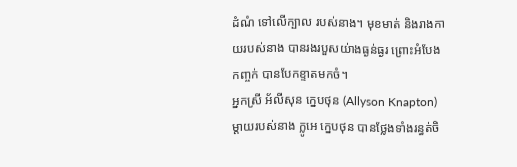ដំណំ ទៅលើក្បាល របស់នាង។ មុខមាត់ និងរាងកាយរបស់នាង បានរងរបួសយ់ាងធ្ងន់ធ្ងរ ព្រោះអំបែងកញ្ចក់ បានបែកខ្ទាតមកចំ។
អ្នកស្រី អ័លីសុន ក្នេបថុន (Allyson Knapton) ម្ដាយរបស់នាង ក្លូអេ ក្នេបថុន បានថ្លែងទាំងរន្ធត់ចិ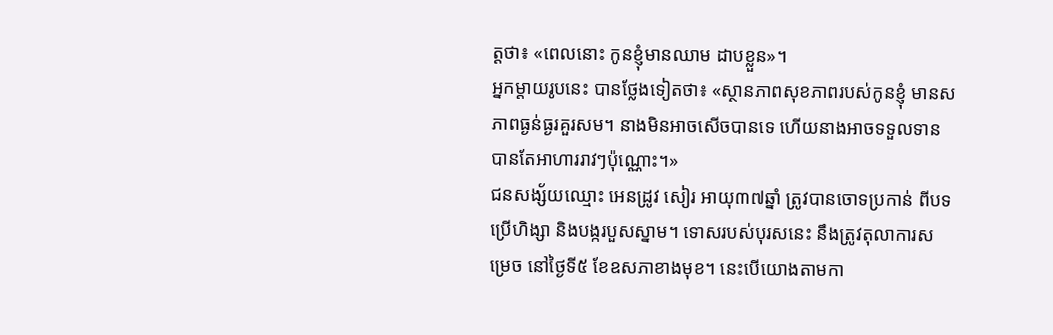ត្តថា៖ «ពេលនោះ កូនខ្ញុំមានឈាម ដាបខ្លួន»។
អ្នកម្ដាយរូបនេះ បានថ្លែងទៀតថា៖ «ស្ថានភាពសុខភាពរបស់កូនខ្ញុំ មានសភាពធ្ងន់ធ្ងរគួរសម។ នាងមិនអាចសើចបានទេ ហើយនាងអាចទទួលទាន បានតែអាហាររាវៗប៉ុណ្ណោះ។»
ជនសង្ស័យឈ្មោះ អេនដ្រូវ សៀរ អាយុ៣៧ឆ្នាំ ត្រូវបានចោទប្រកាន់ ពីបទប្រើហិង្សា និងបង្ករបួសស្នាម។ ទោសរបស់បុរសនេះ នឹងត្រូវតុលាការសម្រេច នៅថ្ងៃទី៥ ខែឧសភាខាងមុខ។ នេះបើយោងតាមកា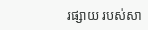រផ្សាយ របស់សា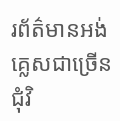រព័ត៌មានអង់គ្លេសជាច្រើន ជុំវិ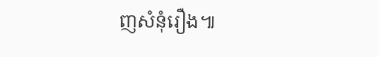ញសំនុំរឿង៕